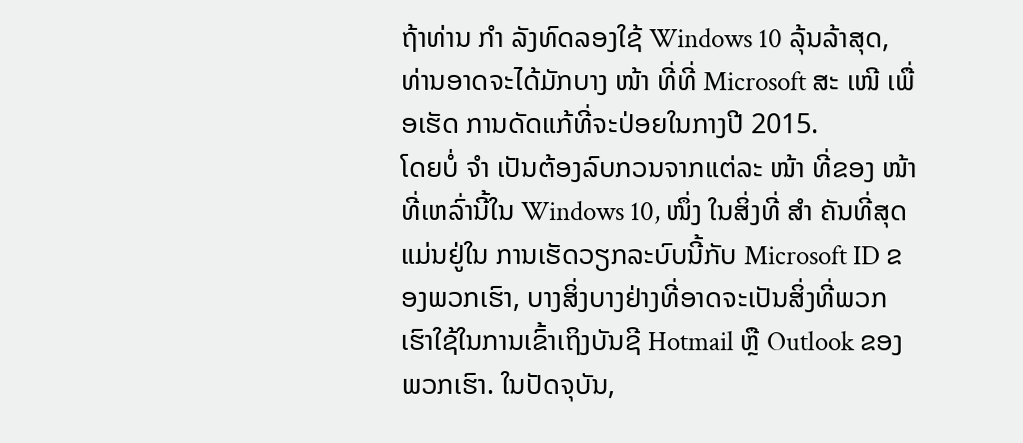ຖ້າທ່ານ ກຳ ລັງທົດລອງໃຊ້ Windows 10 ລຸ້ນລ້າສຸດ, ທ່ານອາດຈະໄດ້ມັກບາງ ໜ້າ ທີ່ທີ່ Microsoft ສະ ເໜີ ເພື່ອເຮັດ ການດັດແກ້ທີ່ຈະປ່ອຍໃນກາງປີ 2015.
ໂດຍບໍ່ ຈຳ ເປັນຕ້ອງລົບກວນຈາກແຕ່ລະ ໜ້າ ທີ່ຂອງ ໜ້າ ທີ່ເຫລົ່ານີ້ໃນ Windows 10, ໜຶ່ງ ໃນສິ່ງທີ່ ສຳ ຄັນທີ່ສຸດແມ່ນຢູ່ໃນ ການເຮັດວຽກລະບົບນີ້ກັບ Microsoft ID ຂອງພວກເຮົາ, ບາງສິ່ງບາງຢ່າງທີ່ອາດຈະເປັນສິ່ງທີ່ພວກເຮົາໃຊ້ໃນການເຂົ້າເຖິງບັນຊີ Hotmail ຫຼື Outlook ຂອງພວກເຮົາ. ໃນປັດຈຸບັນ,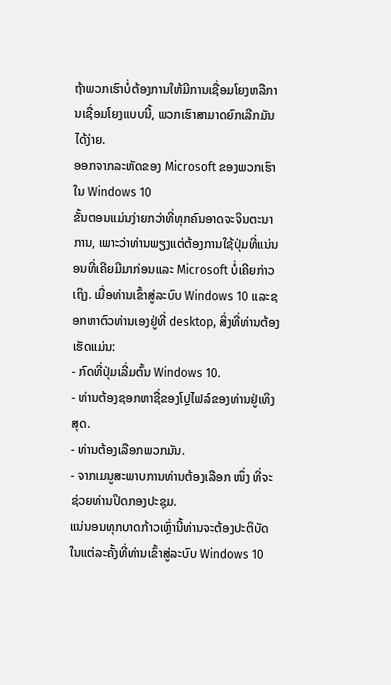ຖ້າພວກເຮົາບໍ່ຕ້ອງການໃຫ້ມີການເຊື່ອມໂຍງຫລືການເຊື່ອມໂຍງແບບນີ້, ພວກເຮົາສາມາດຍົກເລີກມັນໄດ້ງ່າຍ.
ອອກຈາກລະຫັດຂອງ Microsoft ຂອງພວກເຮົາໃນ Windows 10
ຂັ້ນຕອນແມ່ນງ່າຍກວ່າທີ່ທຸກຄົນອາດຈະຈິນຕະນາການ, ເພາະວ່າທ່ານພຽງແຕ່ຕ້ອງການໃຊ້ປຸ່ມທີ່ແນ່ນອນທີ່ເຄີຍມີມາກ່ອນແລະ Microsoft ບໍ່ເຄີຍກ່າວເຖິງ. ເມື່ອທ່ານເຂົ້າສູ່ລະບົບ Windows 10 ແລະຊອກຫາຕົວທ່ານເອງຢູ່ທີ່ desktop, ສິ່ງທີ່ທ່ານຕ້ອງເຮັດແມ່ນ:
- ກົດທີ່ປຸ່ມເລີ່ມຕົ້ນ Windows 10.
- ທ່ານຕ້ອງຊອກຫາຊື່ຂອງໂປຼໄຟລ໌ຂອງທ່ານຢູ່ເທິງສຸດ.
- ທ່ານຕ້ອງເລືອກພວກມັນ.
- ຈາກເມນູສະພາບການທ່ານຕ້ອງເລືອກ ໜຶ່ງ ທີ່ຈະຊ່ວຍທ່ານປິດກອງປະຊຸມ.
ແນ່ນອນທຸກບາດກ້າວເຫຼົ່ານີ້ທ່ານຈະຕ້ອງປະຕິບັດໃນແຕ່ລະຄັ້ງທີ່ທ່ານເຂົ້າສູ່ລະບົບ Windows 10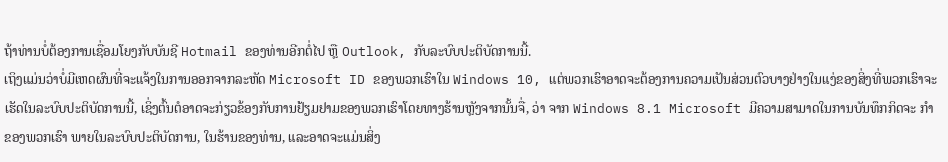ຖ້າທ່ານບໍ່ຕ້ອງການເຊື່ອມໂຍງກັບບັນຊີ Hotmail ຂອງທ່ານອີກຕໍ່ໄປ ຫຼື Outlook, ກັບລະບົບປະຕິບັດການນີ້.
ເຖິງແມ່ນວ່າບໍ່ມີເຫດຜົນທີ່ຈະແຈ້ງໃນການອອກຈາກລະຫັດ Microsoft ID ຂອງພວກເຮົາໃນ Windows 10, ແຕ່ພວກເຮົາອາດຈະຕ້ອງການຄວາມເປັນສ່ວນຕົວບາງຢ່າງໃນແງ່ຂອງສິ່ງທີ່ພວກເຮົາຈະເຮັດໃນລະບົບປະຕິບັດການນີ້, ເຊິ່ງຕົ້ນຕໍອາດຈະກ່ຽວຂ້ອງກັບການຢ້ຽມຢາມຂອງພວກເຮົາໂດຍທາງຮ້ານຫຼັງຈາກນັ້ນຈື່, ວ່າ ຈາກ Windows 8.1 Microsoft ມີຄວາມສາມາດໃນການບັນທຶກກິດຈະ ກຳ ຂອງພວກເຮົາ ພາຍໃນລະບົບປະຕິບັດການ, ໃນຮ້ານຂອງທ່ານ, ແລະອາດຈະແມ່ນສິ່ງ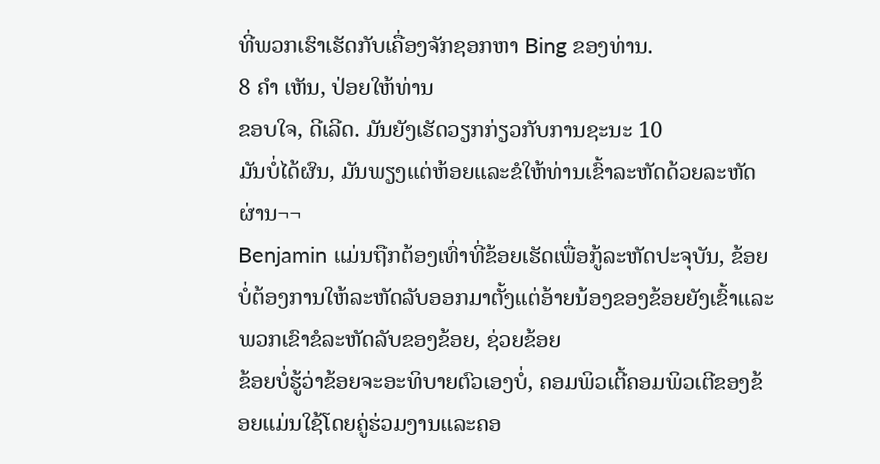ທີ່ພວກເຮົາເຮັດກັບເຄື່ອງຈັກຊອກຫາ Bing ຂອງທ່ານ.
8 ຄຳ ເຫັນ, ປ່ອຍໃຫ້ທ່ານ
ຂອບໃຈ, ດີເລີດ. ມັນຍັງເຮັດວຽກກ່ຽວກັບການຊະນະ 10
ມັນບໍ່ໄດ້ຜົນ, ມັນພຽງແຕ່ຫ້ອຍແລະຂໍໃຫ້ທ່ານເຂົ້າລະຫັດດ້ວຍລະຫັດຜ່ານ¬¬
Benjamin ແມ່ນຖືກຕ້ອງເທົ່າທີ່ຂ້ອຍເຮັດເພື່ອກູ້ລະຫັດປະຈຸບັນ, ຂ້ອຍບໍ່ຕ້ອງການໃຫ້ລະຫັດລັບອອກມາຕັ້ງແຕ່ອ້າຍນ້ອງຂອງຂ້ອຍຍັງເຂົ້າແລະພວກເຂົາຂໍລະຫັດລັບຂອງຂ້ອຍ, ຊ່ວຍຂ້ອຍ
ຂ້ອຍບໍ່ຮູ້ວ່າຂ້ອຍຈະອະທິບາຍຕົວເອງບໍ່, ຄອມພິວເຕີ້ຄອມພິວເຕີຂອງຂ້ອຍແມ່ນໃຊ້ໂດຍຄູ່ຮ່ວມງານແລະຄອ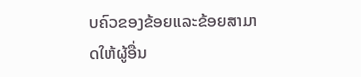ບຄົວຂອງຂ້ອຍແລະຂ້ອຍສາມາດໃຫ້ຜູ້ອື່ນ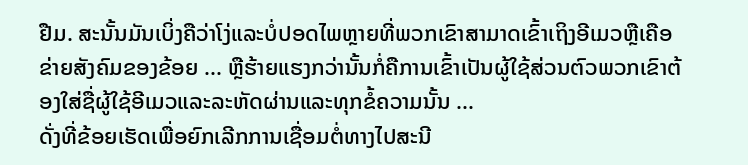ຢືມ. ສະນັ້ນມັນເບິ່ງຄືວ່າໂງ່ແລະບໍ່ປອດໄພຫຼາຍທີ່ພວກເຂົາສາມາດເຂົ້າເຖິງອີເມວຫຼືເຄືອຂ່າຍສັງຄົມຂອງຂ້ອຍ ... ຫຼືຮ້າຍແຮງກວ່ານັ້ນກໍ່ຄືການເຂົ້າເປັນຜູ້ໃຊ້ສ່ວນຕົວພວກເຂົາຕ້ອງໃສ່ຊື່ຜູ້ໃຊ້ອີເມວແລະລະຫັດຜ່ານແລະທຸກຂໍ້ຄວາມນັ້ນ ...
ດັ່ງທີ່ຂ້ອຍເຮັດເພື່ອຍົກເລີກການເຊື່ອມຕໍ່ທາງໄປສະນີ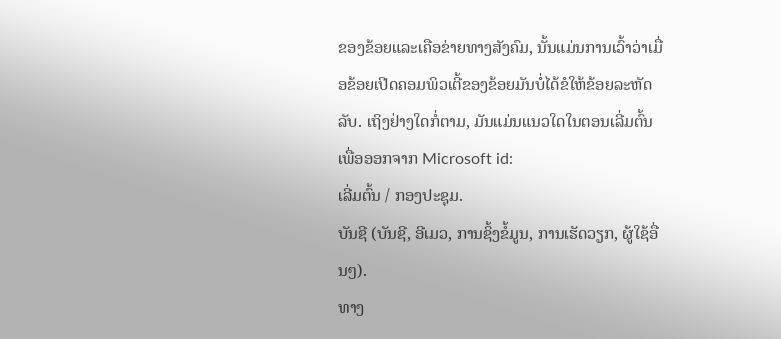ຂອງຂ້ອຍແລະເຄືອຂ່າຍທາງສັງຄົມ, ນັ້ນແມ່ນການເວົ້າວ່າເມື່ອຂ້ອຍເປີດຄອມພິວເຕີ້ຂອງຂ້ອຍມັນບໍ່ໄດ້ຂໍໃຫ້ຂ້ອຍລະຫັດລັບ. ເຖິງຢ່າງໃດກໍ່ຕາມ, ມັນແມ່ນແນວໃດໃນຕອນເລີ່ມຕົ້ນ
ເພື່ອອອກຈາກ Microsoft id:
ເລີ່ມຕົ້ນ / ກອງປະຊຸມ.
ບັນຊີ (ບັນຊີ, ອີເມວ, ການຊິ້ງຂໍ້ມູນ, ການເຮັດວຽກ, ຜູ້ໃຊ້ອື່ນໆ).
ທາງ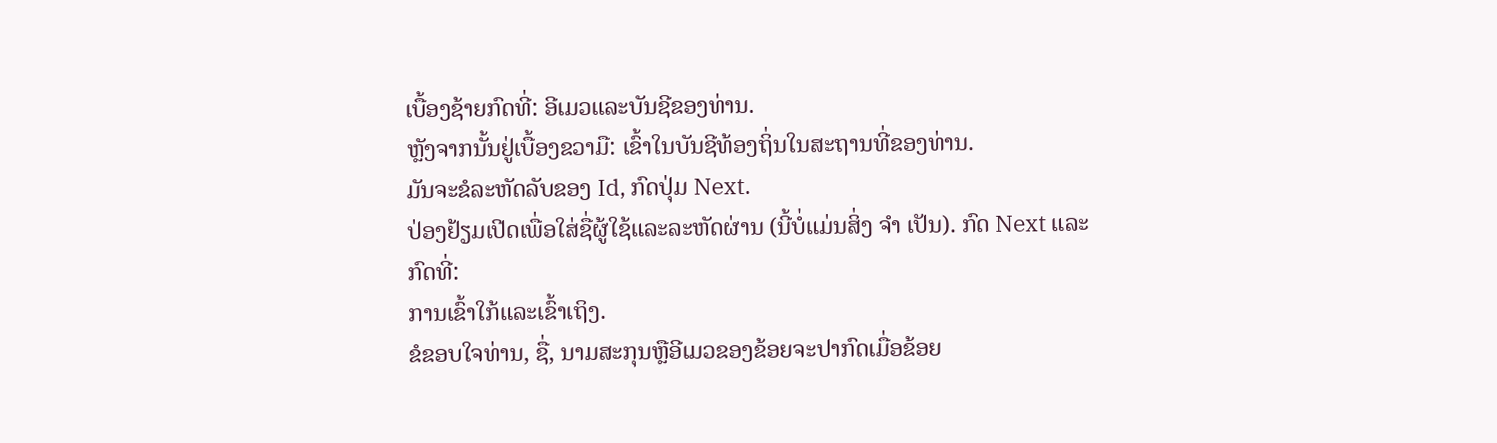ເບື້ອງຊ້າຍກົດທີ່: ອີເມວແລະບັນຊີຂອງທ່ານ.
ຫຼັງຈາກນັ້ນຢູ່ເບື້ອງຂວາມື: ເຂົ້າໃນບັນຊີທ້ອງຖິ່ນໃນສະຖານທີ່ຂອງທ່ານ.
ມັນຈະຂໍລະຫັດລັບຂອງ Id, ກົດປຸ່ມ Next.
ປ່ອງຢ້ຽມເປີດເພື່ອໃສ່ຊື່ຜູ້ໃຊ້ແລະລະຫັດຜ່ານ (ນີ້ບໍ່ແມ່ນສິ່ງ ຈຳ ເປັນ). ກົດ Next ແລະກົດທີ່:
ການເຂົ້າໃກ້ແລະເຂົ້າເຖິງ.
ຂໍຂອບໃຈທ່ານ, ຊື່, ນາມສະກຸນຫຼືອີເມວຂອງຂ້ອຍຈະປາກົດເມື່ອຂ້ອຍ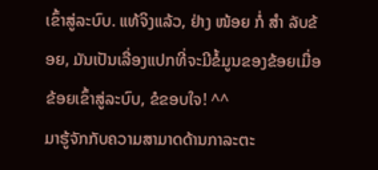ເຂົ້າສູ່ລະບົບ. ແທ້ຈິງແລ້ວ, ຢ່າງ ໜ້ອຍ ກໍ່ ສຳ ລັບຂ້ອຍ, ມັນເປັນເລື່ອງແປກທີ່ຈະມີຂໍ້ມູນຂອງຂ້ອຍເມື່ອຂ້ອຍເຂົ້າສູ່ລະບົບ, ຂໍຂອບໃຈ! ^^
ມາຮູ້ຈັກກັບຄວາມສາມາດດ້ານກາລະຕະ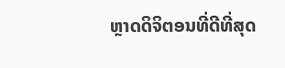ຫຼາດດິຈິຕອນທີ່ດີທີ່ສຸດ